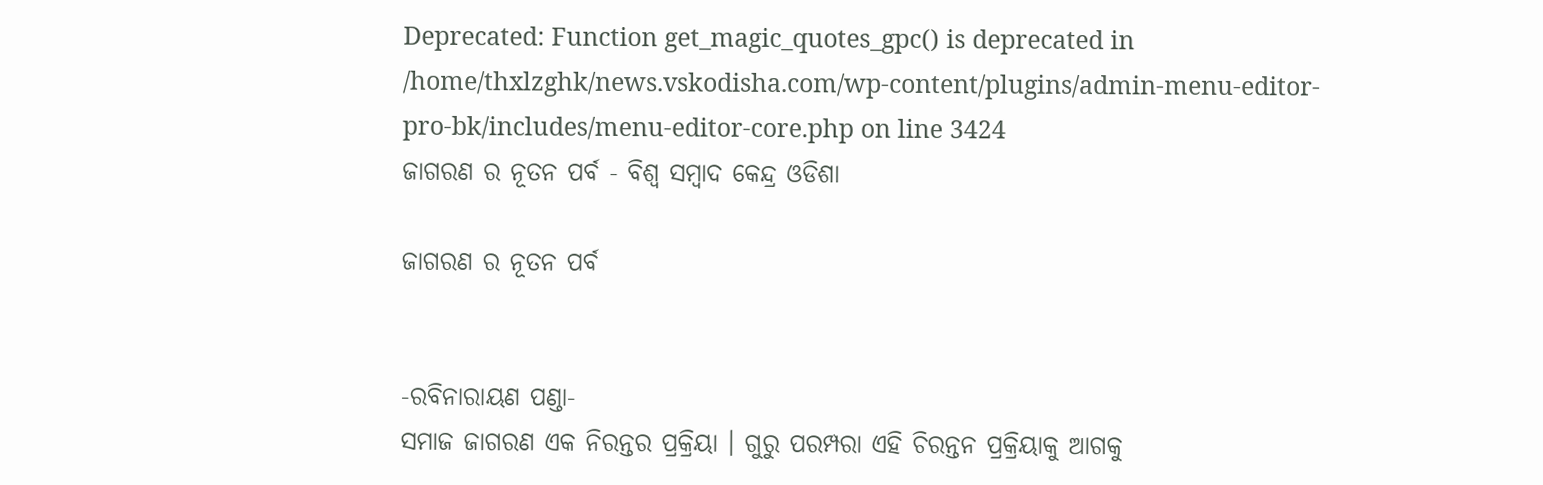Deprecated: Function get_magic_quotes_gpc() is deprecated in /home/thxlzghk/news.vskodisha.com/wp-content/plugins/admin-menu-editor-pro-bk/includes/menu-editor-core.php on line 3424
ଜାଗରଣ ର ନୂତନ ପର୍ବ - ବିଶ୍ୱ ସମ୍ବାଦ କେନ୍ଦ୍ର ଓଡିଶା

ଜାଗରଣ ର ନୂତନ ପର୍ବ


-ରବିନାରାୟଣ ପଣ୍ଡା-
ସମାଜ ଜାଗରଣ ଏକ ନିରନ୍ତର ପ୍ରକ୍ରିୟା । ଗୁରୁ ପରମ୍ପରା ଏହି ଚିରନ୍ତନ ପ୍ରକ୍ରିୟାକୁ ଆଗକୁ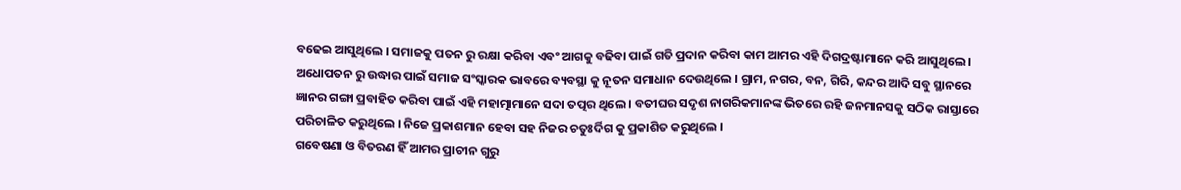ବଢେଇ ଆସୁଥିଲେ । ସମାଜକୁ ପତନ ରୁ ରକ୍ଷା କରିବା ଏବଂ ଆଗକୁ ବଢିବା ପାଇଁ ଗତି ପ୍ରଦାନ କରିବା କାମ ଆମର ଏହି ଦିଗଦ୍ରଷ୍ଟାମାନେ କରି ଆସୁଥିଲେ । ଅଧୋପତନ ରୁ ଉଦ୍ଧାର ପାଇଁ ସମାଜ ସଂସ୍କାରକ ଭାବରେ ବ୍ୟବସ୍ଥା କୁ ନୂତନ ସମାଧାନ ଦେଉଥିଲେ । ଗ୍ରାମ, ନଗର, ବନ, ଗିରି, କନ୍ଦର ଆଦି ସବୁ ସ୍ଥାନରେ ଜ୍ଞାନର ଗଙ୍ଗା ପ୍ରବାହିତ କରିବା ପାଇଁ ଏହି ମହାତ୍ମାମାନେ ସଦା ତତ୍ପର ଥିଲେ । ବତୀଘର ସଦୃଶ ନାଗରିକମାନଙ୍କ ଭିତରେ ରହି ଜନମାନସକୁ ସଠିକ ରାସ୍ତାରେ ପରିଚାଳିତ କରୁଥିଲେ । ନିଜେ ପ୍ରକାଶମାନ ହେବା ସହ ନିଜର ଚତୁଃର୍ଦିଗ କୁ ପ୍ରକାଶିତ କରୁଥିଲେ ।
ଗବେଷଣା ଓ ବିତରଣ ହିଁ ଆମର ପ୍ରାଚୀନ ଗୁରୁ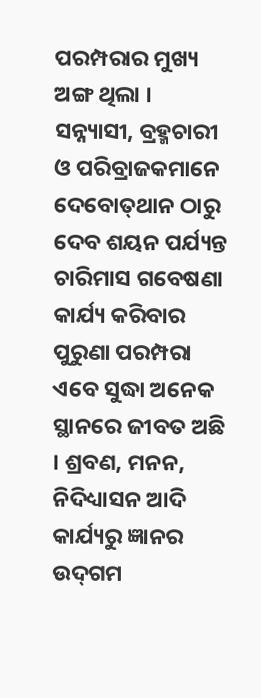ପରମ୍ପରାର ମୁଖ୍ୟ ଅଙ୍ଗ ଥିଲା । ସନ୍ନ୍ୟାସୀ, ବ୍ରହ୍ମଚାରୀ ଓ ପରିବ୍ରାଜକମାନେ ଦେବୋତ୍‌ଥାନ ଠାରୁ ଦେବ ଶୟନ ପର୍ଯ୍ୟନ୍ତ ଚାରିମାସ ଗବେଷଣା କାର୍ଯ୍ୟ କରିବାର ପୁରୁଣା ପରମ୍ପରା ଏବେ ସୁଦ୍ଧା ଅନେକ ସ୍ଥାନରେ ଜୀବତ ଅଛି । ଶ୍ରବଣ, ମନନ, ନିଦିଧ୍ୟାସନ ଆଦି କାର୍ଯ୍ୟରୁ ଜ୍ଞାନର ଉଦ୍‌ଗମ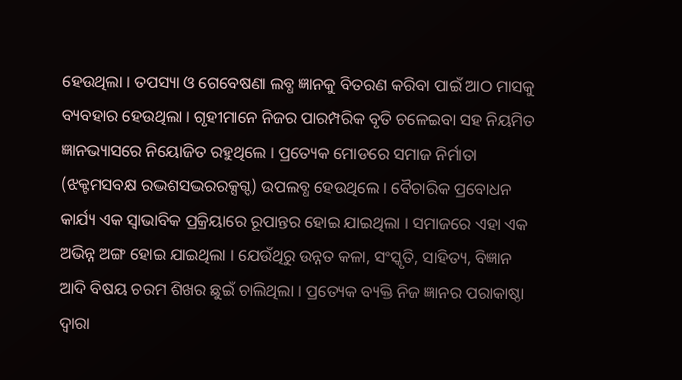ହେଉଥିଲା । ତପସ୍ୟା ଓ ଗେବେଷଣା ଲବ୍ଧ ଜ୍ଞାନକୁ ବିତରଣ କରିବା ପାଇଁ ଆଠ ମାସକୁ ବ୍ୟବହାର ହେଉଥିଲା । ଗୃହୀମାନେ ନିଜର ପାରମ୍ପରିକ ବୃତି ଚଳେଇବା ସହ ନିୟମିତ ଜ୍ଞାନଭ୍ୟାସରେ ନିୟୋଜିତ ରହୁଥିଲେ । ପ୍ରତ୍ୟେକ ମୋଡରେ ସମାଜ ନିର୍ମାତା (ଝକ୍ଟମସବକ୍ଷ ରଦ୍ଭଶସଦ୍ଭରରକ୍ସଗ୍ଦ) ଉପଲବ୍ଧ ହେଉଥିଲେ । ବୈଚାରିକ ପ୍ରବୋଧନ କାର୍ଯ୍ୟ ଏକ ସ୍ୱାଭାବିକ ପ୍ରକ୍ରିୟାରେ ରୂପାନ୍ତର ହୋଇ ଯାଇଥିଲା । ସମାଜରେ ଏହା ଏକ ଅଭିନ୍ନ ଅଙ୍ଗ ହୋଇ ଯାଇଥିଲା । ଯେଉଁଥିରୁ ଉନ୍ନତ କଳା, ସଂସ୍କୃତି, ସାହିତ୍ୟ, ବିଜ୍ଞାନ ଆଦି ବିଷୟ ଚରମ ଶିଖର ଛୁଇଁ ଚାଲିଥିଲା । ପ୍ରତ୍ୟେକ ବ୍ୟକ୍ତି ନିଜ ଜ୍ଞାନର ପରାକାଷ୍ଠା ଦ୍ୱାରା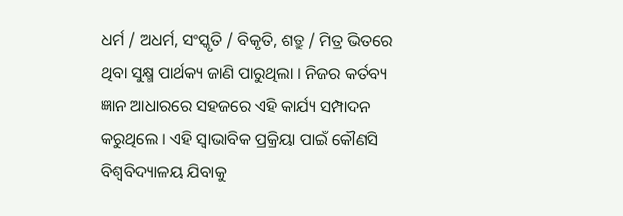ଧର୍ମ / ଅଧର୍ମ, ସଂସ୍କୃତି / ବିକୃତି, ଶତ୍ରୁ / ମିତ୍ର ଭିତରେ ଥିବା ସୁକ୍ଷ୍ମ ପାର୍ଥକ୍ୟ ଜାଣି ପାରୁଥିଲା । ନିଜର କର୍ତବ୍ୟ ଜ୍ଞାନ ଆଧାରରେ ସହଜରେ ଏହି କାର୍ଯ୍ୟ ସମ୍ପାଦନ କରୁଥିଲେ । ଏହି ସ୍ୱାଭାବିକ ପ୍ରକ୍ରିୟା ପାଇଁ କୌଣସି ବିଶ୍ୱବିଦ୍ୟାଳୟ ଯିବାକୁ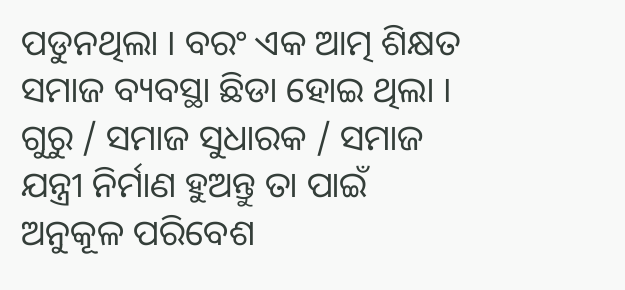ପଡୁନଥିଲା । ବରଂ ଏକ ଆତ୍ମ ଶିକ୍ଷତ ସମାଜ ବ୍ୟବସ୍ଥା ଛିଡା ହୋଇ ଥିଲା ।
ଗୁରୁ / ସମାଜ ସୁଧାରକ / ସମାଜ ଯନ୍ତ୍ରୀ ନିର୍ମାଣ ହୁଅନ୍ତୁ ତା ପାଇଁ ଅନୁକୂଳ ପରିବେଶ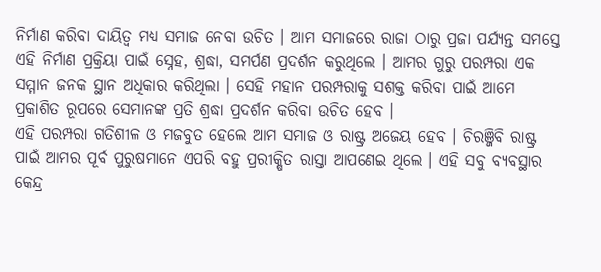ନିର୍ମାଣ କରିବା ଦାୟିତ୍ୱ ମଧ୍ୟ ସମାଜ ନେବା ଉଚିତ । ଆମ ସମାଜରେ ରାଜା ଠାରୁ ପ୍ରଜା ପର୍ଯ୍ୟନ୍ତ ସମସ୍ତେ ଏହି ନିର୍ମାଣ ପ୍ରକ୍ରିୟା ପାଇଁ ସ୍ନେହ, ଶ୍ରଦ୍ଧା, ସମର୍ପଣ ପ୍ରଦର୍ଶନ କରୁଥିଲେ । ଆମର ଗୁରୁ ପରମ୍ପରା ଏକ ସମ୍ମାନ ଜନକ ସ୍ଥାନ ଅଧିକାର କରିଥିଲା । ସେହି ମହାନ ପରମ୍ପରାକୁ ସଶକ୍ତ କରିବା ପାଇଁ ଆମେ ପ୍ରକାଶିତ ରୂପରେ ସେମାନଙ୍କ ପ୍ରତି ଶ୍ରଦ୍ଧା ପ୍ରଦର୍ଶନ କରିବା ଉଚିତ ହେବ ।
ଏହି ପରମ୍ପରା ଗତିଶୀଳ ଓ ମଜବୁତ ହେଲେ ଆମ ସମାଜ ଓ ରାଷ୍ଟ୍ର ଅଜେୟ ହେବ । ଚିରଞ୍ଜିବି ରାଷ୍ଟ୍ର ପାଇଁ ଆମର ପୂର୍ବ ପୁରୁଷମାନେ ଏପରି ବହୁ ପ୍ରରୀକ୍ଷିତ ରାସ୍ତା ଆପଣେଇ ଥିଲେ । ଏହି ସବୁ ବ୍ୟବସ୍ଥାର କେନ୍ଦ୍ର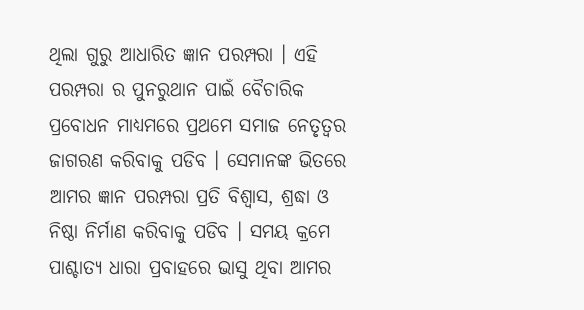ଥିଲା ଗୁରୁ ଆଧାରିତ ଜ୍ଞାନ ପରମ୍ପରା । ଏହି ପରମ୍ପରା ର ପୁନରୁଥାନ ପାଇଁ ବୈଚାରିକ ପ୍ରବୋଧନ ମାଧ୍ୟମରେ ପ୍ରଥମେ ସମାଜ ନେତୃତ୍ୱର ଜାଗରଣ କରିବାକୁ ପଡିବ । ସେମାନଙ୍କ ଭିତରେ ଆମର ଜ୍ଞାନ ପରମ୍ପରା ପ୍ରତି ବିଶ୍ୱାସ, ଶ୍ରଦ୍ଧା ଓ ନିଷ୍ଠା ନିର୍ମାଣ କରିବାକୁ ପଡିବ । ସମୟ କ୍ରମେ ପାଶ୍ଚାତ୍ୟ ଧାରା ପ୍ରବାହରେ ଭାସୁ ଥିବା ଆମର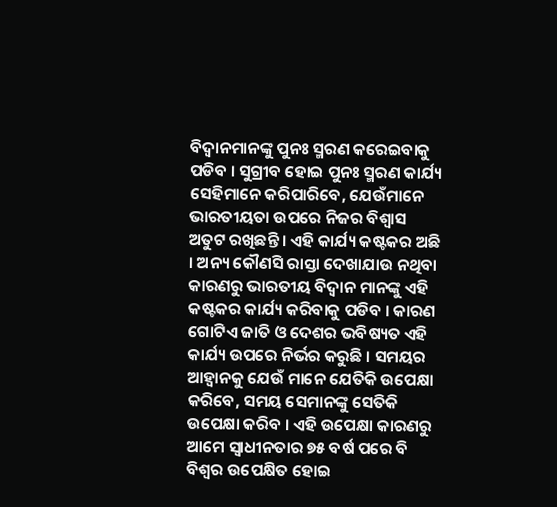ବିଦ୍ୱାନମାନଙ୍କୁ ପୁନଃ ସ୍ମରଣ କରେଇବାକୁ ପଡିବ । ସୁଗ୍ରୀବ ହୋଇ ପୁନଃ ସ୍ମରଣ କାର୍ଯ୍ୟ ସେହିମାନେ କରିପାରିବେ, ଯେଉଁମାନେ ଭାରତୀୟତା ଉପରେ ନିଜର ବିଶ୍ୱାସ ଅତୁଟ ରଖିଛନ୍ତି । ଏହି କାର୍ଯ୍ୟ କଷ୍ଟକର ଅଛି । ଅନ୍ୟ କୌଣସି ରାସ୍ତା ଦେଖାଯାଉ ନଥିବା କାରଣରୁ ଭାରତୀୟ ବିଦ୍ୱାନ ମାନଙ୍କୁ ଏହି କଷ୍ଟକର କାର୍ଯ୍ୟ କରିବାକୁ ପଡିବ । କାରଣ ଗୋଟିଏ ଜାତି ଓ ଦେଶର ଭବିଷ୍ୟତ ଏହି କାର୍ଯ୍ୟ ଉପରେ ନିର୍ଭର କରୁଛି । ସମୟର ଆହ୍ୱାନକୁ ଯେଉଁ ମାନେ ଯେତିକି ଉପେକ୍ଷା କରିବେ, ସମୟ ସେମାନଙ୍କୁ ସେତିକି ଉପେକ୍ଷା କରିବ । ଏହି ଉପେକ୍ଷା କାରଣରୁ ଆମେ ସ୍ୱାଧୀନତାର ୭୫ ବର୍ଷ ପରେ ବି ବିଶ୍ୱର ଉପେକ୍ଷିତ ହୋଇ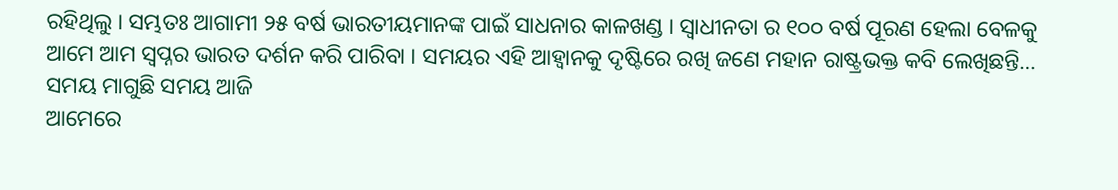ରହିଥିଲୁ । ସମ୍ଭତଃ ଆଗାମୀ ୨୫ ବର୍ଷ ଭାରତୀୟମାନଙ୍କ ପାଇଁ ସାଧନାର କାଳଖଣ୍ଡ । ସ୍ୱାଧୀନତା ର ୧୦୦ ବର୍ଷ ପୂରଣ ହେଲା ବେଳକୁ ଆମେ ଆମ ସ୍ୱପ୍ନର ଭାରତ ଦର୍ଶନ କରି ପାରିବା । ସମୟର ଏହି ଆହ୍ୱାନକୁ ଦୃଷ୍ଟିରେ ରଖି ଜଣେ ମହାନ ରାଷ୍ଟ୍ରଭକ୍ତ କବି ଲେଖିଛନ୍ତି…
ସମୟ ମାଗୁଛି ସମୟ ଆଜି
ଆମେରେ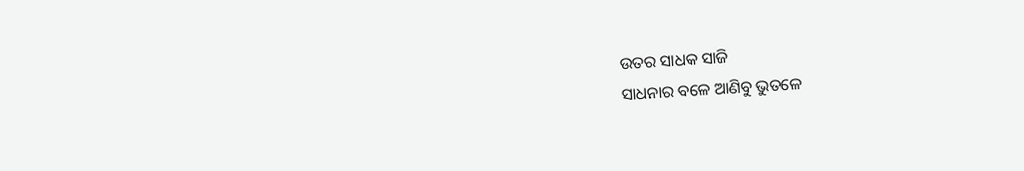ଉତର ସାଧକ ସାଜି
ସାଧନାର ବଳେ ଆଣିବୁ ଭୁତଳେ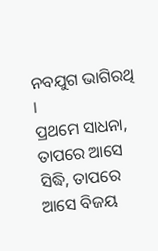ନବଯୁଗ ଭାଗିରଥି ।
ପ୍ରଥମେ ସାଧନା, ତାପରେ ଆସେ ସିଦ୍ଧି, ତାପରେ ଆସେ ବିଜୟ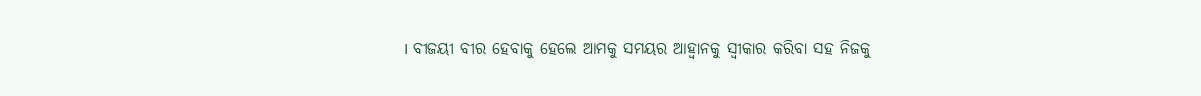। ବୀଜୟୀ ବୀର ହେବାକୁ ହେଲେ ଆମକୁ ସମୟର ଆହ୍ୱାନକୁ ସ୍ୱୀକାର କରିବା ସହ ନିଜକୁ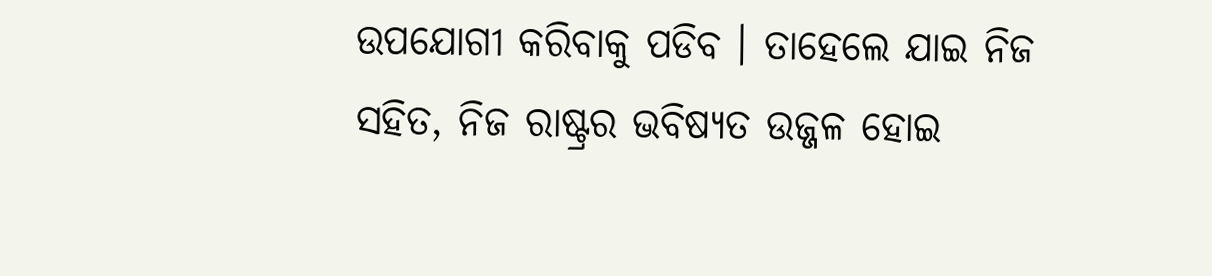ଉପଯୋଗୀ କରିବାକୁ ପଡିବ । ତାହେଲେ ଯାଇ ନିଜ ସହିତ, ନିଜ ରାଷ୍ଟ୍ରର ଭବିଷ୍ୟତ ଉଜ୍ଜଳ ହୋଇ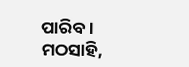ପାରିବ ।
ମଠସାହି,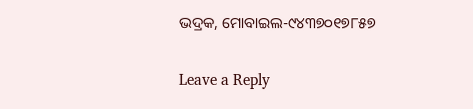ଭଦ୍ରକ, ମୋବାଇଲ-୯୪୩୭୦୧୭୮୫୭

Leave a Reply